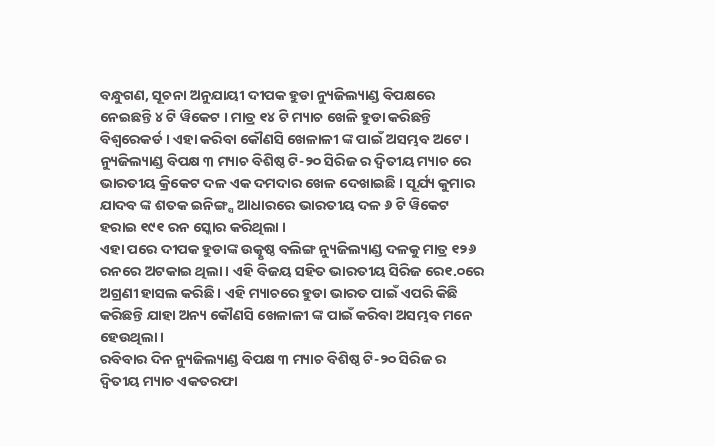ବନ୍ଧୁଗଣ, ସୂଚନା ଅନୁଯାୟୀ ଦୀପକ ହୁଡା ନ୍ୟୁଜିଲ୍ୟାଣ୍ଡ ବିପକ୍ଷରେ ନେଇଛନ୍ତି ୪ ଟି ୱିକେଟ । ମାତ୍ର ୧୪ ଟି ମ୍ୟାଚ ଖେଳି ହୁଡା କରିଛନ୍ତି ବିଶ୍ଵରେକର୍ଡ । ଏହା କରିବା କୌଣସି ଖେଳାଳୀ ଙ୍କ ପାଇଁ ଅସମ୍ଭବ ଅଟେ । ନ୍ୟୁଜିଲ୍ୟାଣ୍ଡ ବିପକ୍ଷ ୩ ମ୍ୟାଚ ବିଶିଷ୍ଠ ଟି-୨୦ ସିରିଜ ର ଦ୍ଵିତୀୟ ମ୍ୟାଚ ରେ ଭାରତୀୟ କ୍ରିକେଟ ଦଳ ଏକ ଦମଦାର ଖେଳ ଦେଖାଇଛି । ସୂର୍ଯ୍ୟ କୁମାର ଯାଦବ ଙ୍କ ଶତକ ଇନିଙ୍ଗ୍ସ ଆଧାରରେ ଭାରତୀୟ ଦଳ ୬ ଟି ୱିକେଟ ହରାଇ ୧୯୧ ରନ ସ୍କୋର କରିଥିଲା ।
ଏହା ପରେ ଦୀପକ ହୁଡାଙ୍କ ଉତ୍କୃଷ୍ଠ ବଲିଙ୍ଗ ନ୍ୟୁଜିଲ୍ୟାଣ୍ଡ ଦଳକୁ ମାତ୍ର ୧୨୬ ରନରେ ଅଟକାଇ ଥିଲା । ଏହି ବିଜୟ ସହିତ ଭାରତୀୟ ସିରିଜ ରେ୧.୦ରେ ଅଗ୍ରଣୀ ହାସଲ କରିଛି । ଏହି ମ୍ୟାଚରେ ହୁଡା ଭାରତ ପାଇଁ ଏପରି କିଛି କରିଛନ୍ତି ଯାହା ଅନ୍ୟ କୌଣସି ଖେଳାଳୀ ଙ୍କ ପାଇଁ କରିବା ଅସମ୍ଭବ ମନେ ହେଉଥିଲା ।
ରବିବାର ଦିନ ନ୍ୟୁଜିଲ୍ୟାଣ୍ଡ ବିପକ୍ଷ ୩ ମ୍ୟାଚ ବିଶିଷ୍ଠ ଟି-୨୦ ସିରିଜ ର ଦ୍ଵିତୀୟ ମ୍ୟାଚ ଏକତରଫା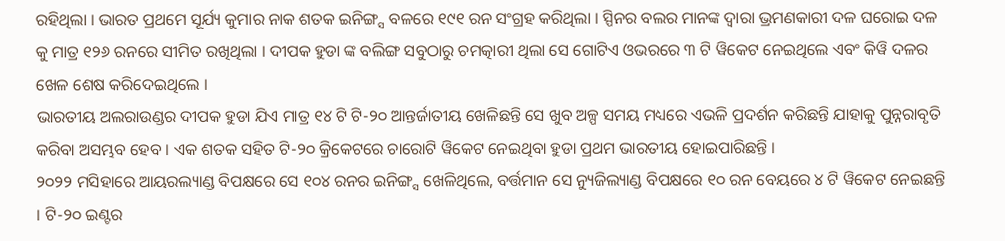ରହିଥିଲା । ଭାରତ ପ୍ରଥମେ ସୂର୍ଯ୍ୟ କୁମାର ନାକ ଶତକ ଇନିଙ୍ଗ୍ସ ବଳରେ ୧୯୧ ରନ ସଂଗ୍ରହ କରିଥିଲା । ସ୍ପିନର ବଲର ମାନଙ୍କ ଦ୍ଵାରା ଭ୍ରମଣକାରୀ ଦଳ ଘରୋଇ ଦଳ କୁ ମାତ୍ର ୧୨୬ ରନରେ ସୀମିତ ରଖିଥିଲା । ଦୀପକ ହୁଡା ଙ୍କ ବଲିଙ୍ଗ ସବୁଠାରୁ ଚମତ୍କାରୀ ଥିଲା ସେ ଗୋଟିଏ ଓଭରରେ ୩ ଟି ୱିକେଟ ନେଇଥିଲେ ଏବଂ କିୱି ଦଳର ଖେଳ ଶେଷ କରିଦେଇଥିଲେ ।
ଭାରତୀୟ ଅଲରାଉଣ୍ଡର ଦୀପକ ହୁଡା ଯିଏ ମାତ୍ର ୧୪ ଟି ଟି-୨୦ ଆନ୍ତର୍ଜାତୀୟ ଖେଳିଛନ୍ତି ସେ ଖୁବ ଅଳ୍ପ ସମୟ ମଧ୍ୟରେ ଏଭଳି ପ୍ରଦର୍ଶନ କରିଛନ୍ତି ଯାହାକୁ ପୁନ୍ନରାବୃତି କରିବା ଅସମ୍ଭବ ହେବ । ଏକ ଶତକ ସହିତ ଟି-୨୦ କ୍ରିକେଟରେ ଚାରୋଟି ୱିକେଟ ନେଇଥିବା ହୁଡା ପ୍ରଥମ ଭାରତୀୟ ହୋଇପାରିଛନ୍ତି ।
୨୦୨୨ ମସିହାରେ ଆୟରଲ୍ୟାଣ୍ଡ ବିପକ୍ଷରେ ସେ ୧୦୪ ରନର ଇନିଙ୍ଗ୍ସ ଖେଳିଥିଲେ, ବର୍ତ୍ତମାନ ସେ ନ୍ୟୁଜିଲ୍ୟାଣ୍ଡ ବିପକ୍ଷରେ ୧୦ ରନ ବେୟରେ ୪ ଟି ୱିକେଟ ନେଇଛନ୍ତି । ଟି-୨୦ ଇଣ୍ଟର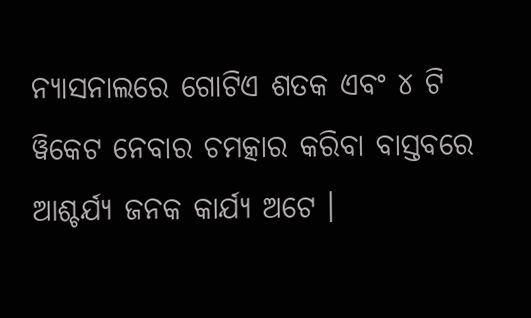ନ୍ୟାସନାଲରେ ଗୋଟିଏ ଶତକ ଏବଂ ୪ ଟି ୱିକେଟ ନେବାର ଚମତ୍କାର କରିବା ବାସ୍ତବରେ ଆଶ୍ଚର୍ଯ୍ୟ ଜନକ କାର୍ଯ୍ୟ ଅଟେ ।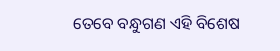ତେବେ ବନ୍ଧୁଗଣ ଏହି ବିଶେଷ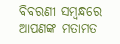ବିବରଣୀ ସମ୍ବନ୍ଧରେ ଆପଣଙ୍କ ମତାମତ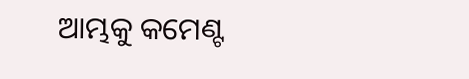ଆମ୍ଭକୁ କମେଣ୍ଟ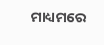ମାଧ୍ୟମରେ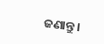ଜଣାନ୍ତୁ ।